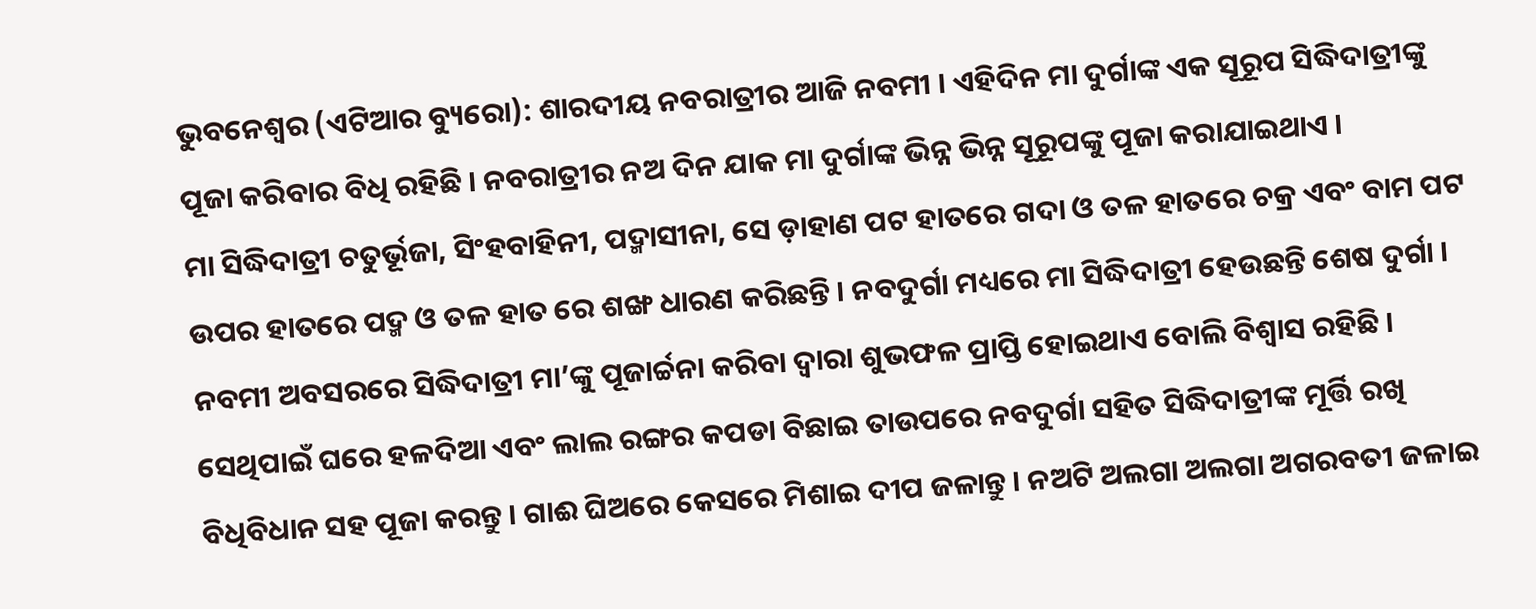ଭୁବନେଶ୍ୱର (ଏଟିଆର ବ୍ୟୁରୋ): ଶାରଦୀୟ ନବରାତ୍ରୀର ଆଜି ନବମୀ । ଏହିଦିନ ମା ଦୁର୍ଗାଙ୍କ ଏକ ସୂରୂପ ସିଦ୍ଧିଦାତ୍ରୀଙ୍କୁ ପୂଜା କରିବାର ବିଧି ରହିଛି । ନବରାତ୍ରୀର ନଅ ଦିନ ଯାକ ମା ଦୁର୍ଗାଙ୍କ ଭିନ୍ନ ଭିନ୍ନ ସୂରୂପଙ୍କୁ ପୂଜା କରାଯାଇଥାଏ ।
ମା ସିଦ୍ଧିଦାତ୍ରୀ ଚତୁର୍ଭୂଜା, ସିଂହବାହିନୀ, ପଦ୍ମାସୀନା, ସେ ଡ଼ାହାଣ ପଟ ହାତରେ ଗଦା ଓ ତଳ ହାତରେ ଚକ୍ର ଏବଂ ବାମ ପଟ ଉପର ହାତରେ ପଦ୍ମ ଓ ତଳ ହାତ ରେ ଶଙ୍ଖ ଧାରଣ କରିଛନ୍ତି । ନବଦୁର୍ଗା ମଧ୍ୟରେ ମା ସିଦ୍ଧିଦାତ୍ରୀ ହେଉଛନ୍ତି ଶେଷ ଦୁର୍ଗା ।
ନବମୀ ଅବସରରେ ସିଦ୍ଧିଦାତ୍ରୀ ମା’ଙ୍କୁ ପୂଜାର୍ଚ୍ଚନା କରିବା ଦ୍ୱାରା ଶୁଭଫଳ ପ୍ରାପ୍ତି ହୋଇଥାଏ ବୋଲି ବିଶ୍ୱାସ ରହିଛି । ସେଥିପାଇଁ ଘରେ ହଳଦିଆ ଏବଂ ଲାଲ ରଙ୍ଗର କପଡା ବିଛାଇ ତାଉପରେ ନବଦୁର୍ଗା ସହିତ ସିଦ୍ଧିଦାତ୍ରୀଙ୍କ ମୂର୍ତ୍ତି ରଖି ବିଧିବିଧାନ ସହ ପୂଜା କରନ୍ତୁ । ଗାଈ ଘିଅରେ କେସରେ ମିଶାଇ ଦୀପ ଜଳାନ୍ତୁ । ନଅଟି ଅଲଗା ଅଲଗା ଅଗରବତୀ ଜଳାଇ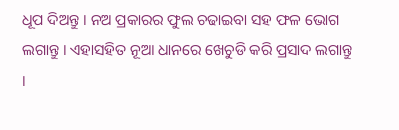ଧୂପ ଦିଅନ୍ତୁ । ନଅ ପ୍ରକାରର ଫୁଲ ଚଢାଇବା ସହ ଫଳ ଭୋଗ ଲଗାନ୍ତୁ । ଏହାସହିତ ନୂଆ ଧାନରେ ଖେଚୁଡି କରି ପ୍ରସାଦ ଲଗାନ୍ତୁ ।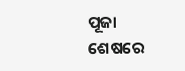ପୂଜା ଶେଷରେ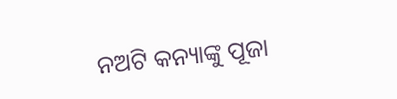ନଅଟି କନ୍ୟାଙ୍କୁ ପୂଜା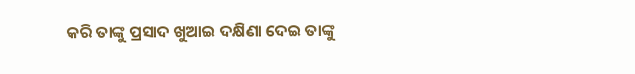କରି ତାଙ୍କୁ ପ୍ରସାଦ ଖୁଆଇ ଦକ୍ଷିଣା ଦେଇ ତାଙ୍କୁ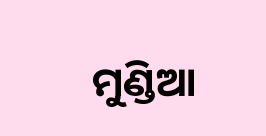ମୁଣ୍ଡିଆ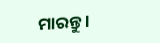ମାରନ୍ତୁ ।